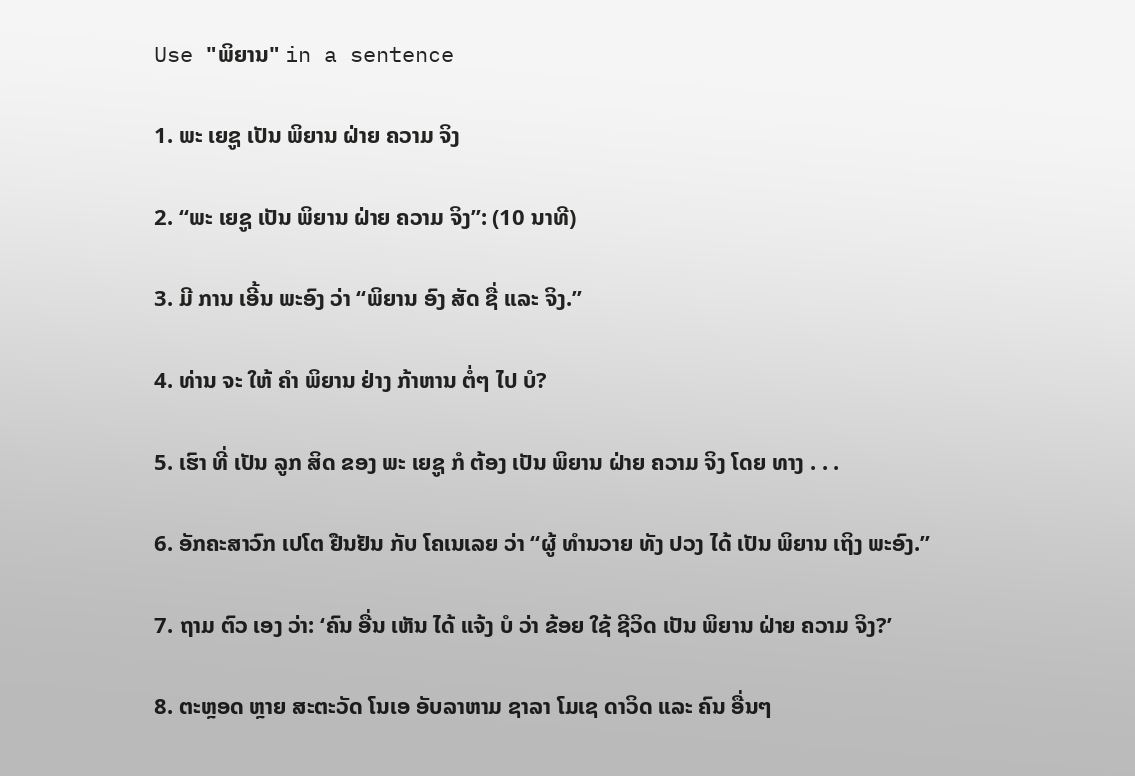Use "ພິຍານ" in a sentence

1. ພະ ເຍຊູ ເປັນ ພິຍານ ຝ່າຍ ຄວາມ ຈິງ

2. “ພະ ເຍຊູ ເປັນ ພິຍານ ຝ່າຍ ຄວາມ ຈິງ”: (10 ນາທີ)

3. ມີ ການ ເອີ້ນ ພະອົງ ວ່າ “ພິຍານ ອົງ ສັດ ຊື່ ແລະ ຈິງ.”

4. ທ່ານ ຈະ ໃຫ້ ຄໍາ ພິຍານ ຢ່າງ ກ້າຫານ ຕໍ່ໆ ໄປ ບໍ?

5. ເຮົາ ທີ່ ເປັນ ລູກ ສິດ ຂອງ ພະ ເຍຊູ ກໍ ຕ້ອງ ເປັນ ພິຍານ ຝ່າຍ ຄວາມ ຈິງ ໂດຍ ທາງ . . .

6. ອັກຄະສາວົກ ເປໂຕ ຢືນຢັນ ກັບ ໂຄເນເລຍ ວ່າ “ຜູ້ ທໍານວາຍ ທັງ ປວງ ໄດ້ ເປັນ ພິຍານ ເຖິງ ພະອົງ.”

7. ຖາມ ຕົວ ເອງ ວ່າ: ‘ຄົນ ອື່ນ ເຫັນ ໄດ້ ແຈ້ງ ບໍ ວ່າ ຂ້ອຍ ໃຊ້ ຊີວິດ ເປັນ ພິຍານ ຝ່າຍ ຄວາມ ຈິງ?’

8. ຕະຫຼອດ ຫຼາຍ ສະຕະວັດ ໂນເອ ອັບລາຫາມ ຊາລາ ໂມເຊ ດາວິດ ແລະ ຄົນ ອື່ນໆ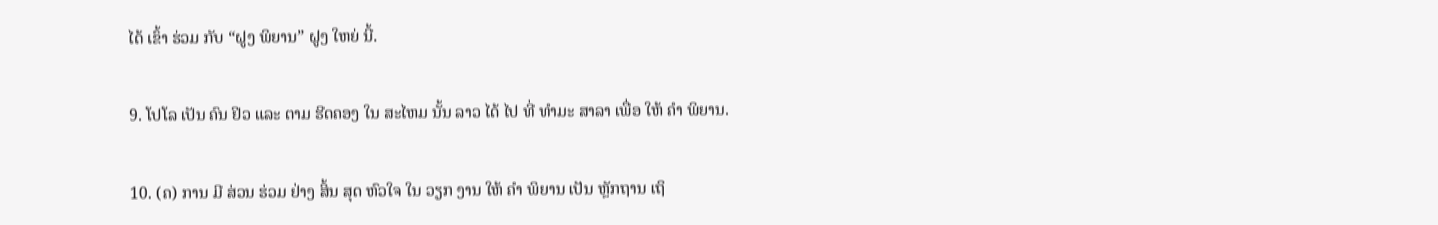ໄດ້ ເຂົ້າ ຮ່ວມ ກັບ “ຝູງ ພິຍານ” ຝູງ ໃຫຍ່ ນີ້.

9. ໂປໂລ ເປັນ ຄົນ ຢິວ ແລະ ຕາມ ຮີດຄອງ ໃນ ສະໄຫມ ນັ້ນ ລາວ ໄດ້ ໄປ ທີ່ ທໍາມະ ສາລາ ເພື່ອ ໃຫ້ ຄໍາ ພິຍານ.

10. (ຄ) ການ ມີ ສ່ວນ ຮ່ວມ ຢ່າງ ສິ້ນ ສຸດ ຫົວໃຈ ໃນ ວຽກ ງານ ໃຫ້ ຄໍາ ພິຍານ ເປັນ ຫຼັກຖານ ເຖິ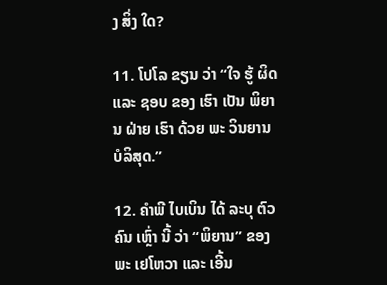ງ ສິ່ງ ໃດ?

11. ໂປໂລ ຂຽນ ວ່າ “ໃຈ ຮູ້ ຜິດ ແລະ ຊອບ ຂອງ ເຮົາ ເປັນ ພິຍານ ຝ່າຍ ເຮົາ ດ້ວຍ ພະ ວິນຍານ ບໍລິສຸດ.”

12. ຄໍາພີ ໄບເບິນ ໄດ້ ລະບຸ ຕົວ ຄົນ ເຫຼົ່າ ນີ້ ວ່າ “ພິຍານ” ຂອງ ພະ ເຢໂຫວາ ແລະ ເອີ້ນ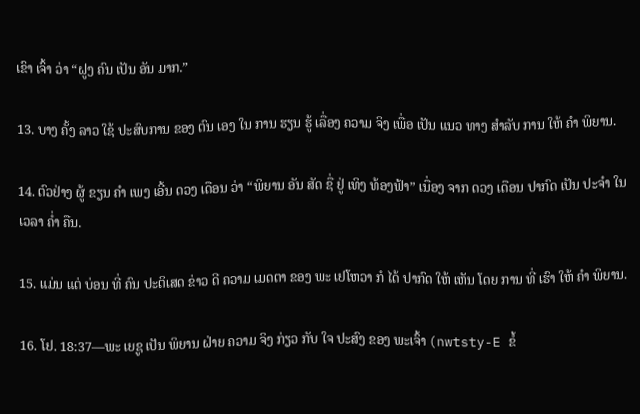ເຂົາ ເຈົ້າ ວ່າ “ຝູງ ຄົນ ເປັນ ອັນ ມາກ.”

13. ບາງ ຄັ້ງ ລາວ ໃຊ້ ປະສົບການ ຂອງ ຕົນ ເອງ ໃນ ການ ຮຽນ ຮູ້ ເລື່ອງ ຄວາມ ຈິງ ເພື່ອ ເປັນ ແນວ ທາງ ສໍາລັບ ການ ໃຫ້ ຄໍາ ພິຍານ.

14. ຕົວຢ່າງ ຜູ້ ຂຽນ ຄໍາ ເພງ ເອີ້ນ ດວງ ເດືອນ ວ່າ “ພິຍານ ອັນ ສັດ ຊື່ ຢູ່ ເທິງ ທ້ອງຟ້າ” ເນື່ອງ ຈາກ ດວງ ເດືອນ ປາກົດ ເປັນ ປະຈໍາ ໃນ ເວລາ ຄໍ່າ ຄືນ.

15. ແມ່ນ ແຕ່ ບ່ອນ ທີ່ ຄົນ ປະຕິເສດ ຂ່າວ ດີ ຄວາມ ເມດຕາ ຂອງ ພະ ເຢໂຫວາ ກໍ ໄດ້ ປາກົດ ໃຫ້ ເຫັນ ໂດຍ ການ ທີ່ ເຮົາ ໃຫ້ ຄໍາ ພິຍານ.

16. ໂຢ. 18:37—ພະ ເຍຊູ ເປັນ ພິຍານ ຝ່າຍ ຄວາມ ຈິງ ກ່ຽວ ກັບ ໃຈ ປະສົງ ຂອງ ພະເຈົ້າ (nwtsty-E ຂໍ້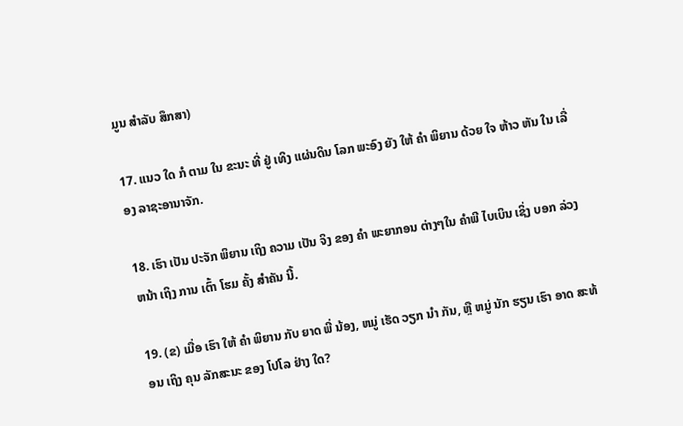ມູນ ສໍາລັບ ສຶກສາ)

17. ແນວ ໃດ ກໍ ຕາມ ໃນ ຂະນະ ທີ່ ຢູ່ ເທິງ ແຜ່ນດິນ ໂລກ ພະອົງ ຍັງ ໃຫ້ ຄໍາ ພິຍານ ດ້ວຍ ໃຈ ຫ້າວ ຫັນ ໃນ ເລື່ອງ ລາຊະອານາຈັກ.

18. ເຮົາ ເປັນ ປະຈັກ ພິຍານ ເຖິງ ຄວາມ ເປັນ ຈິງ ຂອງ ຄໍາ ພະຍາກອນ ຕ່າງໆໃນ ຄໍາພີ ໄບເບິນ ເຊິ່ງ ບອກ ລ່ວງ ຫນ້າ ເຖິງ ການ ເຕົ້າ ໂຮມ ຄັ້ງ ສໍາຄັນ ນີ້.

19. (ຂ) ເມື່ອ ເຮົາ ໃຫ້ ຄໍາ ພິຍານ ກັບ ຍາດ ພີ່ ນ້ອງ, ຫມູ່ ເຮັດ ວຽກ ນໍາ ກັນ, ຫຼື ຫມູ່ ນັກ ຮຽນ ເຮົາ ອາດ ສະທ້ອນ ເຖິງ ຄຸນ ລັກສະນະ ຂອງ ໂປໂລ ຢ່າງ ໃດ?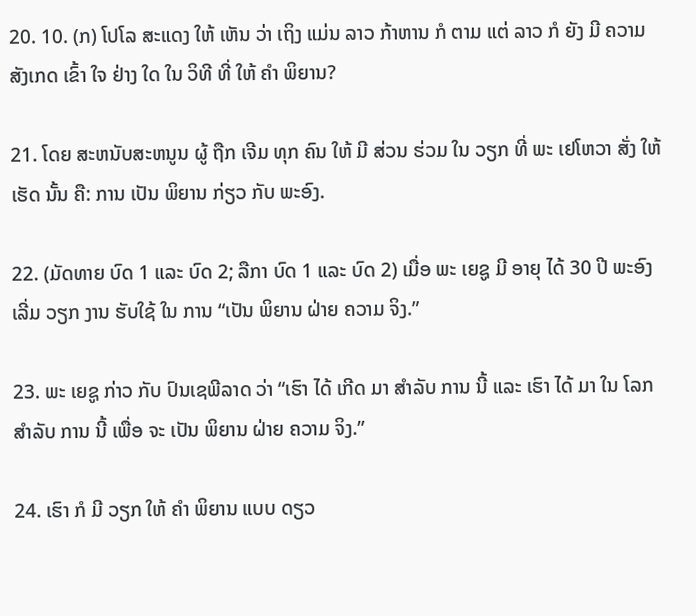20. 10. (ກ) ໂປໂລ ສະແດງ ໃຫ້ ເຫັນ ວ່າ ເຖິງ ແມ່ນ ລາວ ກ້າຫານ ກໍ ຕາມ ແຕ່ ລາວ ກໍ ຍັງ ມີ ຄວາມ ສັງເກດ ເຂົ້າ ໃຈ ຢ່າງ ໃດ ໃນ ວິທີ ທີ່ ໃຫ້ ຄໍາ ພິຍານ?

21. ໂດຍ ສະຫນັບສະຫນູນ ຜູ້ ຖືກ ເຈີມ ທຸກ ຄົນ ໃຫ້ ມີ ສ່ວນ ຮ່ວມ ໃນ ວຽກ ທີ່ ພະ ເຢໂຫວາ ສັ່ງ ໃຫ້ ເຮັດ ນັ້ນ ຄື: ການ ເປັນ ພິຍານ ກ່ຽວ ກັບ ພະອົງ.

22. (ມັດທາຍ ບົດ 1 ແລະ ບົດ 2; ລືກາ ບົດ 1 ແລະ ບົດ 2) ເມື່ອ ພະ ເຍຊູ ມີ ອາຍຸ ໄດ້ 30 ປີ ພະອົງ ເລີ່ມ ວຽກ ງານ ຮັບໃຊ້ ໃນ ການ “ເປັນ ພິຍານ ຝ່າຍ ຄວາມ ຈິງ.”

23. ພະ ເຍຊູ ກ່າວ ກັບ ປົນເຊພີລາດ ວ່າ “ເຮົາ ໄດ້ ເກີດ ມາ ສໍາລັບ ການ ນີ້ ແລະ ເຮົາ ໄດ້ ມາ ໃນ ໂລກ ສໍາລັບ ການ ນີ້ ເພື່ອ ຈະ ເປັນ ພິຍານ ຝ່າຍ ຄວາມ ຈິງ.”

24. ເຮົາ ກໍ ມີ ວຽກ ໃຫ້ ຄໍາ ພິຍານ ແບບ ດຽວ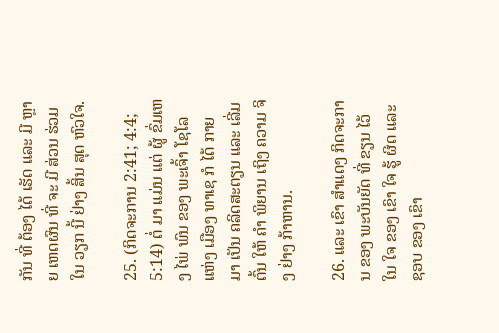ກັນ ທີ່ ຕ້ອງ ໄດ້ ເຮັດ ແລະ ມີ ຫຼາຍ ເຫດຜົນ ທີ່ ຈະ ມີ ສ່ວນ ຮ່ວມ ໃນ ວຽກ ນີ້ ຢ່າງ ສິ້ນ ສຸດ ຫົວໃຈ.

25. (ກິດຈະການ 2:41; 4:4; 5:14) ຕໍ່ ມາ ແມ່ນ ແຕ່ ຜູ້ ຂົ່ມເຫງ ໄພ່ ພົນ ຂອງ ພະເຈົ້າ ໂຊໂລ ແຫ່ງ ເມືອງ ທາເຊ ກໍ ໄດ້ ກາຍ ມາ ເປັນ ຄລິດສະຕຽນ ແລະ ເລີ່ມ ຕົ້ນ ໃຫ້ ຄໍາ ພິຍານ ເຖິງ ຄວາມ ຈິງ ຢ່າງ ກ້າຫານ.

26. ແລະ ເຂົາ ສໍາແດງ ກິດຈະການ ຂອງ ພະບັນຍັດ ທີ່ ຂຽນ ໄວ້ ໃນ ໃຈ ຂອງ ເຂົາ ໃຈ ຮູ້ ຜິດ ແລະ ຊອບ ຂອງ ເຂົາ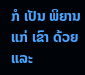ກໍ ເປັນ ພິຍານ ແກ່ ເຂົາ ດ້ວຍ ແລະ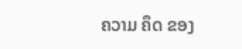ຄວາມ ຄຶດ ຂອງ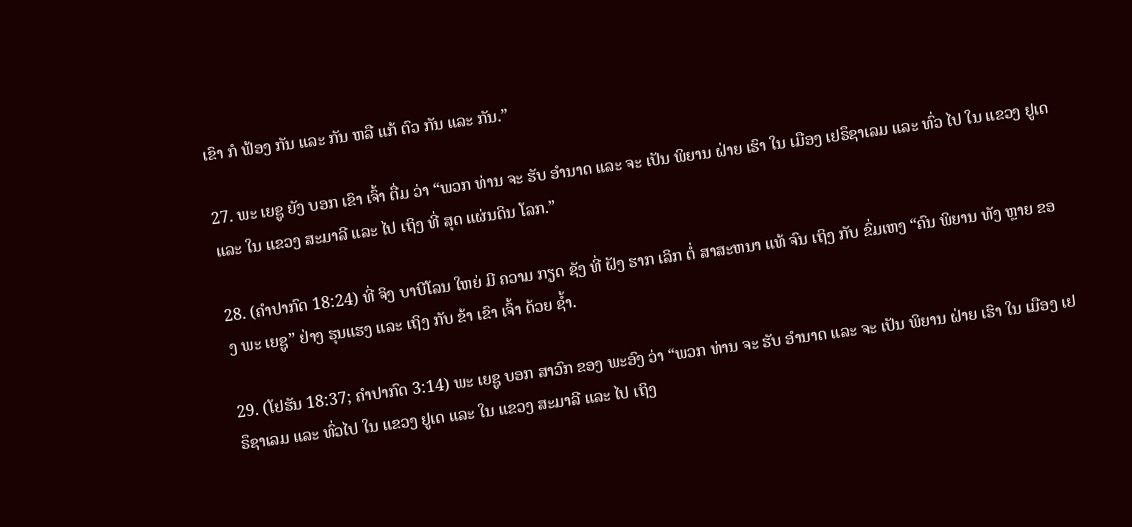ເຂົາ ກໍ ຟ້ອງ ກັນ ແລະ ກັນ ຫລື ແກ້ ຕົວ ກັນ ແລະ ກັນ.”

27. ພະ ເຍຊູ ຍັງ ບອກ ເຂົາ ເຈົ້າ ຕື່ມ ວ່າ “ພວກ ທ່ານ ຈະ ຮັບ ອໍານາດ ແລະ ຈະ ເປັນ ພິຍານ ຝ່າຍ ເຮົາ ໃນ ເມືອງ ເຢຣຶຊາເລມ ແລະ ທົ່ວ ໄປ ໃນ ແຂວງ ຢູເດ ແລະ ໃນ ແຂວງ ສະມາລີ ແລະ ໄປ ເຖິງ ທີ່ ສຸດ ແຜ່ນດິນ ໂລກ.”

28. (ຄໍາປາກົດ 18:24) ທີ່ ຈິງ ບາບີໂລນ ໃຫຍ່ ມີ ຄວາມ ກຽດ ຊັງ ທີ່ ຝັງ ຮາກ ເລິກ ຕໍ່ ສາສະຫນາ ແທ້ ຈົນ ເຖິງ ກັບ ຂົ່ມເຫງ “ຄົນ ພິຍານ ທັງ ຫຼາຍ ຂອງ ພະ ເຍຊູ” ຢ່າງ ຮຸນແຮງ ແລະ ເຖິງ ກັບ ຂ້າ ເຂົາ ເຈົ້າ ດ້ວຍ ຊໍ້າ.

29. (ໂຢຮັນ 18:37; ຄໍາປາກົດ 3:14) ພະ ເຍຊູ ບອກ ສາວົກ ຂອງ ພະອົງ ວ່າ “ພວກ ທ່ານ ຈະ ຮັບ ອໍານາດ ແລະ ຈະ ເປັນ ພິຍານ ຝ່າຍ ເຮົາ ໃນ ເມືອງ ເຢຣຶຊາເລມ ແລະ ທົ່ວໄປ ໃນ ແຂວງ ຢູເດ ແລະ ໃນ ແຂວງ ສະມາລີ ແລະ ໄປ ເຖິງ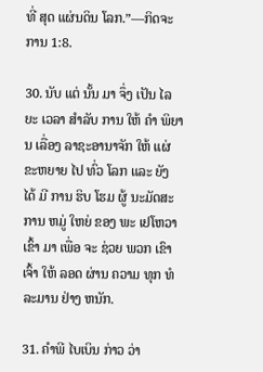ທີ່ ສຸດ ແຜ່ນດິນ ໂລກ.”—ກິດຈະການ 1:8.

30. ນັບ ແຕ່ ນັ້ນ ມາ ຈຶ່ງ ເປັນ ໄລຍະ ເວລາ ສໍາລັບ ການ ໃຫ້ ຄໍາ ພິຍານ ເລື່ອງ ລາຊະອານາຈັກ ໃຫ້ ແຜ່ ຂະຫຍາຍ ໄປ ທົ່ວ ໂລກ ແລະ ຍັງ ໄດ້ ມີ ການ ຮິບ ໂຮມ ຜູ້ ນະມັດສະການ ຫມູ່ ໃຫຍ່ ຂອງ ພະ ເຢໂຫວາ ເຂົ້າ ມາ ເພື່ອ ຈະ ຊ່ວຍ ພວກ ເຂົາ ເຈົ້າ ໃຫ້ ລອດ ຜ່ານ ຄວາມ ທຸກ ທໍລະມານ ຢ່າງ ຫນັກ.

31. ຄໍາພີ ໄບເບິນ ກ່າວ ວ່າ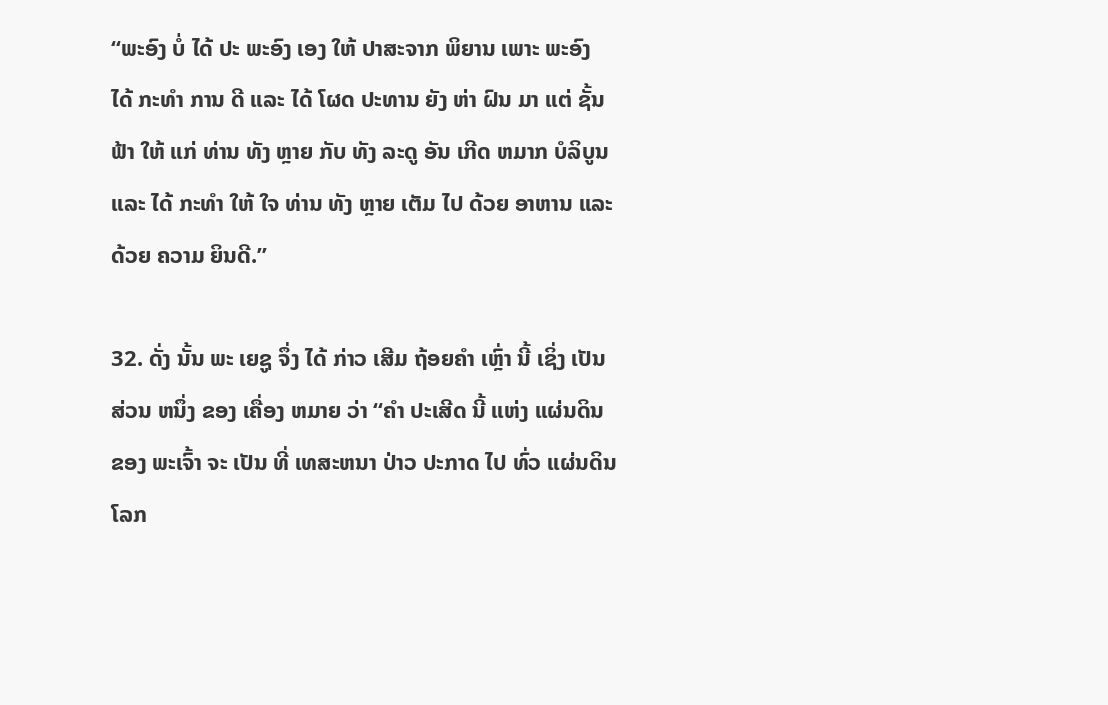“ພະອົງ ບໍ່ ໄດ້ ປະ ພະອົງ ເອງ ໃຫ້ ປາສະຈາກ ພິຍານ ເພາະ ພະອົງ ໄດ້ ກະທໍາ ການ ດີ ແລະ ໄດ້ ໂຜດ ປະທານ ຍັງ ຫ່າ ຝົນ ມາ ແຕ່ ຊັ້ນ ຟ້າ ໃຫ້ ແກ່ ທ່ານ ທັງ ຫຼາຍ ກັບ ທັງ ລະດູ ອັນ ເກີດ ຫມາກ ບໍລິບູນ ແລະ ໄດ້ ກະທໍາ ໃຫ້ ໃຈ ທ່ານ ທັງ ຫຼາຍ ເຕັມ ໄປ ດ້ວຍ ອາຫານ ແລະ ດ້ວຍ ຄວາມ ຍິນດີ.”

32. ດັ່ງ ນັ້ນ ພະ ເຍຊູ ຈຶ່ງ ໄດ້ ກ່າວ ເສີມ ຖ້ອຍຄໍາ ເຫຼົ່າ ນີ້ ເຊິ່ງ ເປັນ ສ່ວນ ຫນຶ່ງ ຂອງ ເຄື່ອງ ຫມາຍ ວ່າ “ຄໍາ ປະເສີດ ນີ້ ແຫ່ງ ແຜ່ນດິນ ຂອງ ພະເຈົ້າ ຈະ ເປັນ ທີ່ ເທສະຫນາ ປ່າວ ປະກາດ ໄປ ທົ່ວ ແຜ່ນດິນ ໂລກ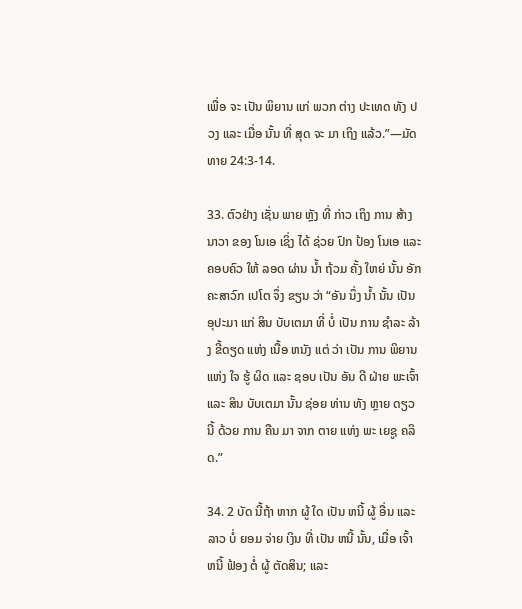ເພື່ອ ຈະ ເປັນ ພິຍານ ແກ່ ພວກ ຕ່າງ ປະເທດ ທັງ ປວງ ແລະ ເມື່ອ ນັ້ນ ທີ່ ສຸດ ຈະ ມາ ເຖິງ ແລ້ວ.”—ມັດທາຍ 24:3-14.

33. ຕົວຢ່າງ ເຊັ່ນ ພາຍ ຫຼັງ ທີ່ ກ່າວ ເຖິງ ການ ສ້າງ ນາວາ ຂອງ ໂນເອ ເຊິ່ງ ໄດ້ ຊ່ວຍ ປົກ ປ້ອງ ໂນເອ ແລະ ຄອບຄົວ ໃຫ້ ລອດ ຜ່ານ ນໍ້າ ຖ້ວມ ຄັ້ງ ໃຫຍ່ ນັ້ນ ອັກຄະສາວົກ ເປໂຕ ຈຶ່ງ ຂຽນ ວ່າ “ອັນ ນຶ່ງ ນໍ້າ ນັ້ນ ເປັນ ອຸປະມາ ແກ່ ສິນ ບັບເຕມາ ທີ່ ບໍ່ ເປັນ ການ ຊໍາລະ ລ້າງ ຂີ້ດຽດ ແຫ່ງ ເນື້ອ ຫນັງ ແຕ່ ວ່າ ເປັນ ການ ພິຍານ ແຫ່ງ ໃຈ ຮູ້ ຜິດ ແລະ ຊອບ ເປັນ ອັນ ດີ ຝ່າຍ ພະເຈົ້າ ແລະ ສິນ ບັບເຕມາ ນັ້ນ ຊ່ອຍ ທ່ານ ທັງ ຫຼາຍ ດຽວ ນີ້ ດ້ວຍ ການ ຄືນ ມາ ຈາກ ຕາຍ ແຫ່ງ ພະ ເຍຊູ ຄລິດ.”

34. 2 ບັດ ນີ້ຖ້າ ຫາກ ຜູ້ ໃດ ເປັນ ຫນີ້ ຜູ້ ອື່ນ ແລະ ລາວ ບໍ່ ຍອມ ຈ່າຍ ເງິນ ທີ່ ເປັນ ຫນີ້ ນັ້ນ, ເມື່ອ ເຈົ້າ ຫນີ້ ຟ້ອງ ຕໍ່ ຜູ້ ຕັດສິນ; ແລະ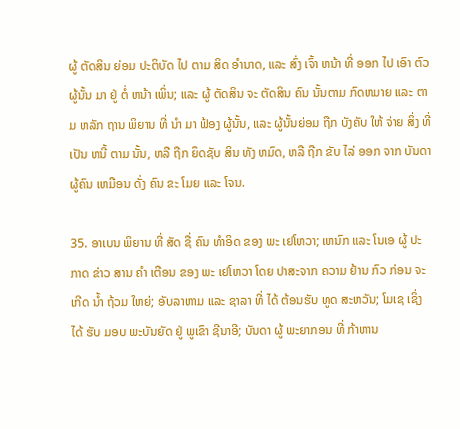ຜູ້ ຕັດສິນ ຍ່ອມ ປະຕິບັດ ໄປ ຕາມ ສິດ ອໍານາດ, ແລະ ສົ່ງ ເຈົ້າ ຫນ້າ ທີ່ ອອກ ໄປ ເອົາ ຕົວ ຜູ້ນັ້ນ ມາ ຢູ່ ຕໍ່ ຫນ້າ ເພິ່ນ; ແລະ ຜູ້ ຕັດສິນ ຈະ ຕັດສິນ ຄົນ ນັ້ນຕາມ ກົດຫມາຍ ແລະ ຕາມ ຫລັກ ຖານ ພິຍານ ທີ່ ນໍາ ມາ ຟ້ອງ ຜູ້ນັ້ນ, ແລະ ຜູ້ນັ້ນຍ່ອມ ຖືກ ບັງຄັບ ໃຫ້ ຈ່າຍ ສິ່ງ ທີ່ ເປັນ ຫນີ້ ຕາມ ນັ້ນ, ຫລື ຖືກ ຍຶດຊັບ ສິນ ທັງ ຫມົດ, ຫລື ຖືກ ຂັບ ໄລ່ ອອກ ຈາກ ບັນດາ ຜູ້ຄົນ ເຫມືອນ ດັ່ງ ຄົນ ຂະ ໂມຍ ແລະ ໂຈນ.

35. ອາເບນ ພິຍານ ທີ່ ສັດ ຊື່ ຄົນ ທໍາອິດ ຂອງ ພະ ເຢໂຫວາ; ເຫນົກ ແລະ ໂນເອ ຜູ້ ປະກາດ ຂ່າວ ສານ ຄໍາ ເຕືອນ ຂອງ ພະ ເຢໂຫວາ ໂດຍ ປາສະຈາກ ຄວາມ ຢ້ານ ກົວ ກ່ອນ ຈະ ເກີດ ນໍ້າ ຖ້ວມ ໃຫຍ່; ອັບລາຫາມ ແລະ ຊາລາ ທີ່ ໄດ້ ຕ້ອນຮັບ ທູດ ສະຫວັນ; ໂມເຊ ເຊິ່ງ ໄດ້ ຮັບ ມອບ ພະບັນຍັດ ຢູ່ ພູເຂົາ ຊີນາອີ; ບັນດາ ຜູ້ ພະຍາກອນ ທີ່ ກ້າຫານ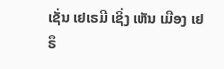ເຊັ່ນ ເຢເຣມີ ເຊິ່ງ ເຫັນ ເມືອງ ເຢຣຶ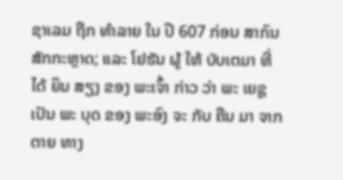ຊາເລມ ຖືກ ທໍາລາຍ ໃນ ປີ 607 ກ່ອນ ສາກົນ ສັກກະຫຼາດ; ແລະ ໂຢຮັນ ຜູ້ ໃຫ້ ບັບເຕມາ ທີ່ ໄດ້ ຍິນ ສຽງ ຂອງ ພະເຈົ້າ ກ່າວ ວ່າ ພະ ເຍຊູ ເປັນ ພະ ບຸດ ຂອງ ພະອົງ ຈະ ກັບ ຄືນ ມາ ຈາກ ຕາຍ ທາງ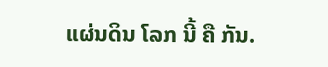ແຜ່ນດິນ ໂລກ ນີ້ ຄື ກັນ.